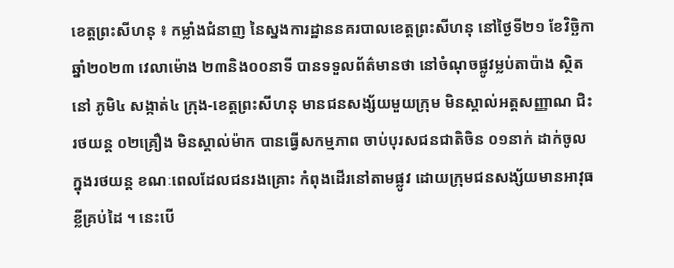ខេត្តព្រះសីហនុ ៖ កម្លាំងជំនាញ នៃស្នងការដ្ឋាននគរបាលខេត្តព្រះសីហនុ នៅថ្ងៃទី២១ ខែវិច្ឆិកា ឆ្នាំ២០២៣ វេលាម៉ោង ២៣និង០០នាទី បានទទួលព័ត៌មានថា នៅចំណុចផ្លូវម្លប់តាប៉ាង ស្ថិតនៅ ភូមិ៤ សង្កាត់៤ ក្រុង-ខេត្តព្រះសីហនុ មានជនសង្ស័យមួយក្រុម មិនស្គាល់អត្តសញ្ញាណ ជិះរថយន្ត ០២គ្រឿង មិនស្គាល់ម៉ាក បានធ្វើសកម្មភាព ចាប់បុរសជនជាតិចិន ០១នាក់ ដាក់ចូលក្នុងរថយន្ត ខណៈពេលដែលជនរងគ្រោះ កំពុងដើរនៅតាមផ្លូវ ដោយក្រុមជនសង្ស័យមានអាវុធខ្លីគ្រប់ដៃ ។ នេះបើ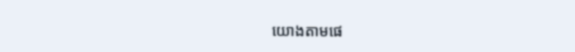យោងតាមផេ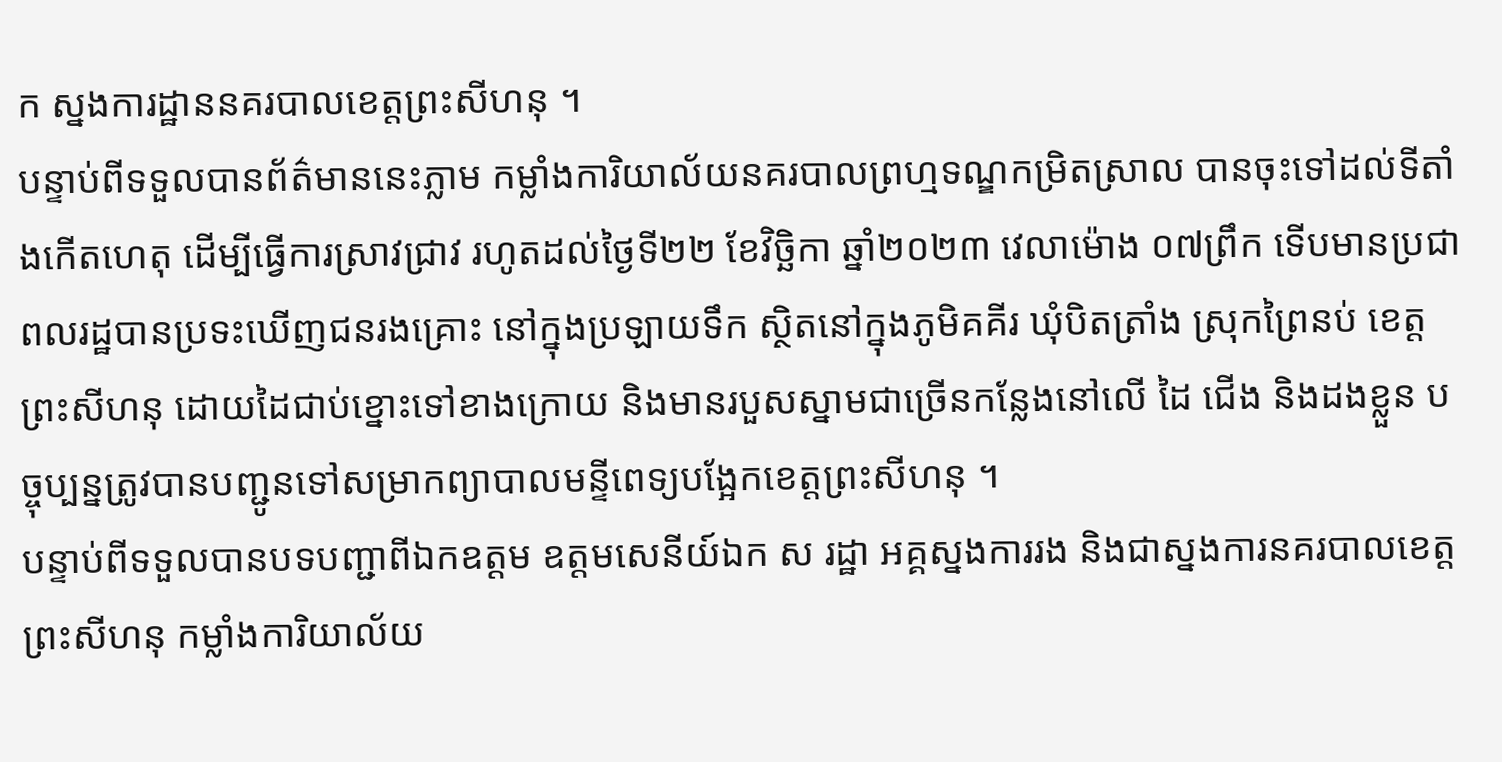ក ស្នងការដ្ឋាននគរបាលខេត្តព្រះសីហនុ ។
បន្ទាប់ពីទទួលបានព័ត៌មាននេះភ្លាម កម្លាំងការិយាល័យនគរបាលព្រហ្មទណ្ឌកម្រិតស្រាល បានចុះទៅដល់ទីតាំងកើតហេតុ ដើម្បីធ្វើការស្រាវជ្រាវ រហូតដល់ថ្ងៃទី២២ ខែវិច្ឆិកា ឆ្នាំ២០២៣ វេលាម៉ោង ០៧ព្រឹក ទើបមានប្រជាពលរដ្ឋបានប្រទះឃើញជនរងគ្រោះ នៅក្នុងប្រឡាយទឹក ស្ថិតនៅក្នុងភូមិគគីរ ឃុំបិតត្រាំង ស្រុកព្រៃនប់ ខេត្តព្រះសីហនុ ដោយដៃជាប់ខ្នោះទៅខាងក្រោយ និងមានរបួសស្នាមជាច្រើនកន្លែងនៅលើ ដៃ ជើង និងដងខ្លួន បច្ចុប្បន្នត្រូវបានបញ្ជូនទៅសម្រាកព្យាបាលមន្ទីពេទ្យបង្អែកខេត្តព្រះសីហនុ ។
បន្ទាប់ពីទទួលបានបទបញ្ជាពីឯកឧត្ដម ឧត្តមសេនីយ៍ឯក ស រដ្ឋា អគ្គស្នងការរង និងជាស្នងការនគរបាលខេត្តព្រះសីហនុ កម្លាំងការិយាល័យ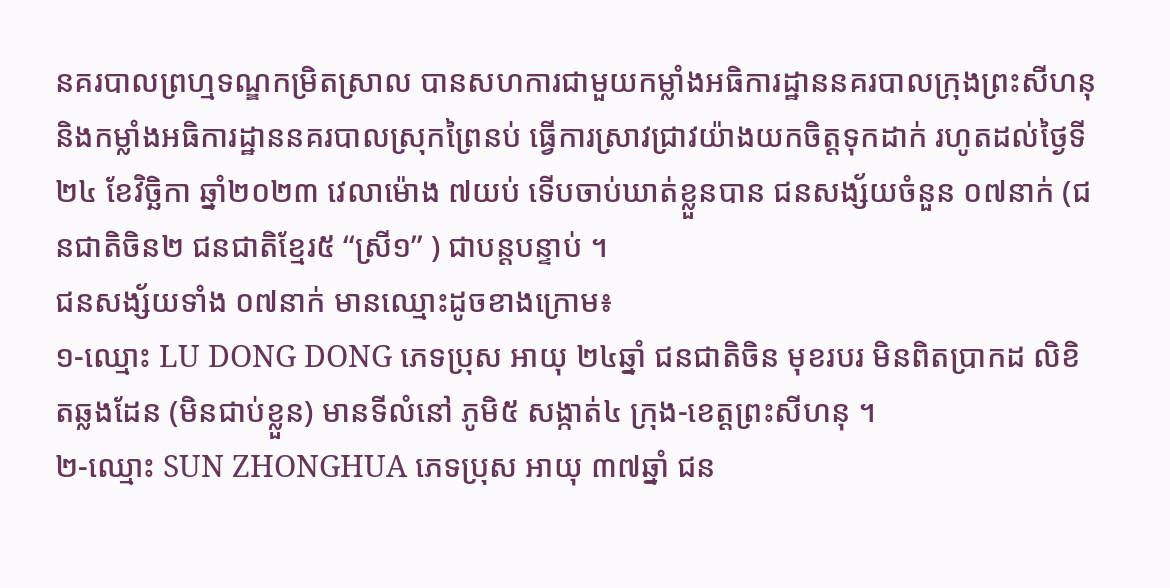នគរបាលព្រហ្មទណ្ឌកម្រិតស្រាល បានសហការជាមួយកម្លាំងអធិការដ្ឋាននគរបាលក្រុងព្រះសីហនុ និងកម្លាំងអធិការដ្ឋាននគរបាលស្រុកព្រៃនប់ ធ្វើការស្រាវជ្រាវយ៉ាងយកចិត្តទុកដាក់ រហូតដល់ថ្ងៃទី២៤ ខែវិច្ឆិកា ឆ្នាំ២០២៣ វេលាម៉ោង ៧យប់ ទើបចាប់ឃាត់ខ្លួនបាន ជនសង្ស័យចំនួន ០៧នាក់ (ជនជាតិចិន២ ជនជាតិខ្មែរ៥ “ស្រី១” ) ជាបន្តបន្ទាប់ ។
ជនសង្ស័យទាំង ០៧នាក់ មានឈ្មោះដូចខាងក្រោម៖
១-ឈ្មោះ LU DONG DONG ភេទប្រុស អាយុ ២៤ឆ្នាំ ជនជាតិចិន មុខរបរ មិនពិតប្រាកដ លិខិតឆ្លងដែន (មិនជាប់ខ្លួន) មានទីលំនៅ ភូមិ៥ សង្កាត់៤ ក្រុង-ខេត្តព្រះសីហនុ ។
២-ឈ្មោះ SUN ZHONGHUA ភេទប្រុស អាយុ ៣៧ឆ្នាំ ជន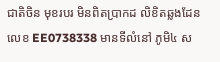ជាតិចិន មុខរបរ មិនពិតប្រាកដ លិខិតឆ្លងដែនលេខ EE0738338 មានទីលំនៅ ភូមិ៤ ស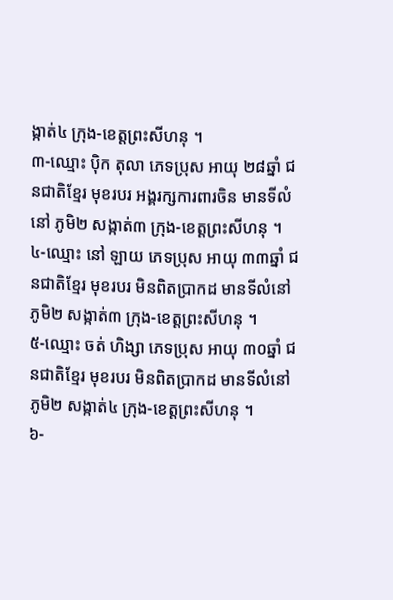ង្កាត់៤ ក្រុង-ខេត្តព្រះសីហនុ ។
៣-ឈ្មោះ ប៉ិក តុលា ភេទប្រុស អាយុ ២៨ឆ្នាំ ជនជាតិខ្មែរ មុខរបរ អង្គរក្សការពារចិន មានទីលំនៅ ភូមិ២ សង្កាត់៣ ក្រុង-ខេត្តព្រះសីហនុ ។
៤-ឈ្មោះ នៅ ឡាយ ភេទប្រុស អាយុ ៣៣ឆ្នាំ ជនជាតិខ្មែរ មុខរបរ មិនពិតប្រាកដ មានទីលំនៅ ភូមិ២ សង្កាត់៣ ក្រុង-ខេត្តព្រះសីហនុ ។
៥-ឈ្មោះ ចត់ ហិង្សា ភេទប្រុស អាយុ ៣០ឆ្នាំ ជនជាតិខ្មែរ មុខរបរ មិនពិតប្រាកដ មានទីលំនៅ ភូមិ២ សង្កាត់៤ ក្រុង-ខេត្តព្រះសីហនុ ។
៦-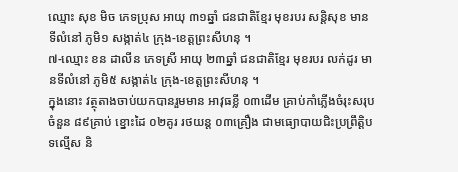ឈ្មោះ សុខ មិច ភេទប្រុស អាយុ ៣១ឆ្នាំ ជនជាតិខ្មែរ មុខរបរ សន្តិសុខ មានទីលំនៅ ភូមិ១ សង្កាត់៤ ក្រុង-ខេត្តព្រះសីហនុ ។
៧-ឈ្មោះ ខន ដាលីន ភេទស្រី អាយុ ២៣ឆ្នាំ ជនជាតិខ្មែរ មុខរបរ លក់ដូរ មានទីលំនៅ ភូមិ៥ សង្កាត់៤ ក្រុង-ខេត្តព្រះសីហនុ ។
ក្នុងនោះ វត្ថុតាងចាប់យកបានរួមមាន អាវុធខ្លី ០៣ដើម គ្រាប់កាំភ្លើងចំរុះសរុបចំនួន ៨៩គ្រាប់ ខ្នោះដៃ ០២គូរ រថយន្ត ០៣គ្រឿង ជាមធ្យោបាយជិះប្រព្រឹត្តិបទល្មើស និ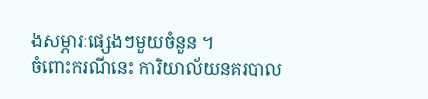ងសម្ភារៈផ្សេងៗមួយចំនួន ។
ចំពោះករណីនេះ ការិយាល័យនគរបាល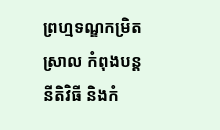ព្រហ្មទណ្ឌកម្រិតស្រាល កំពុងបន្តនីតិវិធី និងកំ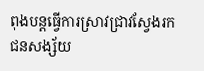ពុងបន្តធ្វើការស្រាវជ្រាវស្វែងរកជនសង្ស័យ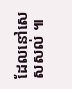ដែលនៅសេសសល់ ៕